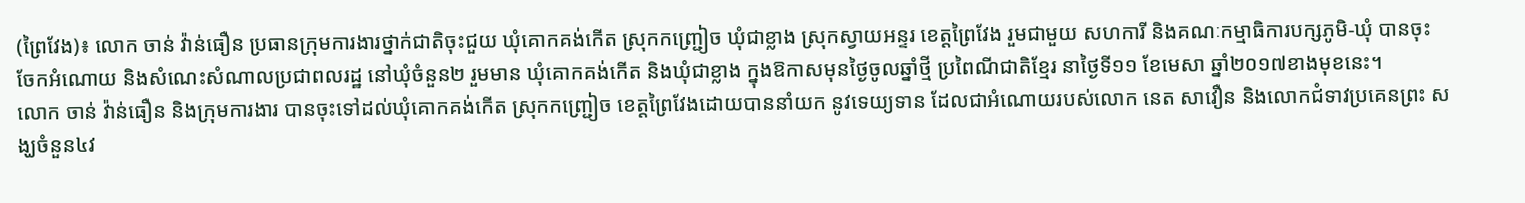(ព្រៃវែង)៖ លោក ចាន់ វ៉ាន់ធឿន ប្រធានក្រុមការងារថ្នាក់ជាតិចុះជួយ ឃុំគោកគង់កើត ស្រុកកញ្ជ្រៀច ឃុំជាខ្លាង ស្រុកស្វាយអន្ទរ ខេត្តព្រៃវែង រួមជាមួយ សហការី និងគណៈកម្មាធិការបក្សភូមិ-ឃុំ បានចុះ ចែកអំណោយ និងសំណេះសំណាលប្រជាពលរដ្ឋ នៅឃុំចំនួន២ រួមមាន ឃុំគោកគង់កើត និងឃុំជាខ្លាង ក្នុងឱកាសមុនថ្ងៃចូលឆ្នាំថ្មី ប្រពៃណីជាតិខ្មែរ នាថ្ងៃទី១១ ខែមេសា ឆ្នាំ២០១៧ខាងមុខនេះ។
លោក ចាន់ វ៉ាន់ធឿន និងក្រុមការងារ បានចុះទៅដល់ឃុំគោកគង់កើត ស្រុកកញ្ជ្រៀច ខេត្តព្រៃវែងដោយបាននាំយក នូវទេយ្យទាន ដែលជាអំណោយរបស់លោក នេត សាវឿន និងលោកជំទាវប្រគេនព្រះ សង្ឃចំនួន៤វ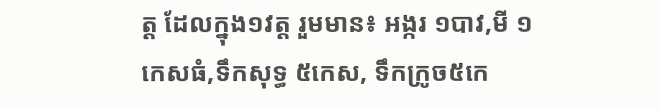ត្ត ដែលក្នុង១វត្ត រួមមាន៖ អង្ករ ១បាវ,មី ១កេសធំ,ទឹកសុទ្ធ ៥កេស, ទឹកក្រូច៥កេ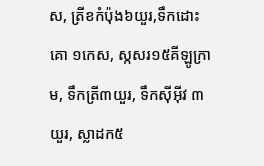ស, ត្រីខកំប៉ុង៦យួរ,ទឹកដោះគោ ១កេស, ស្កសរ១៥គីឡូក្រាម, ទឹកត្រី៣យួរ, ទឹកស៊ីអ៊ីវ ៣យួរ, ស្លាដក៥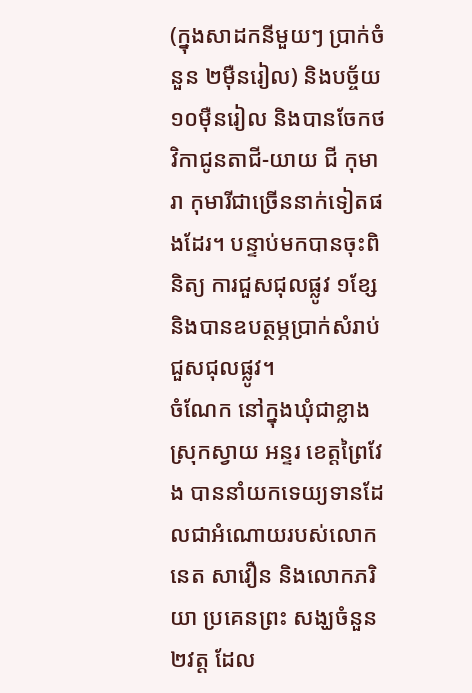(ក្នុងសាដកនីមួយៗ ប្រាក់ចំនួន ២ម៉ឺនរៀល) និងបច្ច័យ ១០ម៉ឺនរៀល និងបានចែកថវិកាជូនតាជី-យាយ ជី កុមារា កុមារីជាច្រើននាក់ទៀតផងដែរ។ បន្ទាប់មកបានចុះពិនិត្យ ការជួសជុលផ្លូវ ១ខ្សែ និងបានឧបត្ថម្ភប្រាក់សំរាប់ជួសជុលផ្លូវ។
ចំណែក នៅក្នុងឃុំជាខ្លាង ស្រុកស្វាយ អន្ទរ ខេត្តព្រៃវែង បាននាំយកទេយ្យទានដែលជាអំណោយរបស់លោក នេត សាវឿន និងលោកភរិយា ប្រគេនព្រះ សង្ឃចំនួន២វត្ត ដែល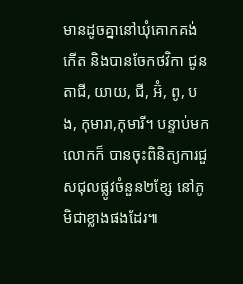មានដូចគ្នានៅឃុំគោកគង់កើត និងបានចែកថវិកា ជូន តាជី, យាយ, ជី, អ៊ំ, ពូ, បង, កុមារា,កុមារី។ បន្ទាប់មកលោកក៏ បានចុះពិនិត្យការជួសជុលផ្លូវចំនួន២ខ្សែ នៅភូមិជាខ្លាងផងដែរ៕